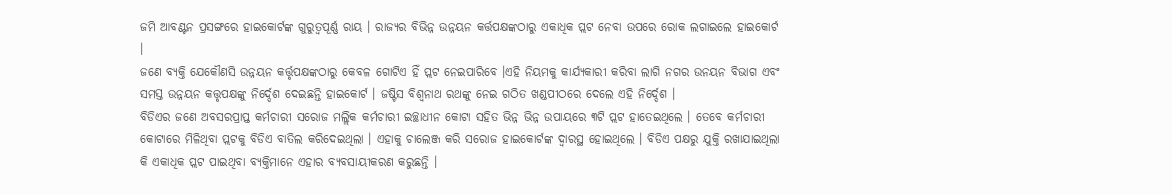ଜମି ଆବଣ୍ଟନ ପ୍ରସଙ୍ଗରେ ହାଇକୋର୍ଟଙ୍କ ଗୁରୁତ୍ୱପୂର୍ଣ୍ଣ ରାୟ । ରାଜ୍ୟର ବିଭିନ୍ନ ଉନ୍ନୟନ କର୍ତ୍ତପକ୍ଷଙ୍କଠାରୁ ଏକାଧିକ ପ୍ଲଟ ନେବା ଉପରେ ରୋକ ଲଗାଇଲେ ହାଇକୋର୍ଟ ।
ଜଣେ ବ୍ୟକ୍ତି ଯେକୌଣସି ଉନ୍ନୟନ କର୍ତ୍ତୃପକ୍ଷଙ୍କଠାରୁ କେବଳ ଗୋଟିଏ ହିଁ ପ୍ଲଟ ନେଇପାରିବେ ।ଏହି ନିୟମକୁ କାର୍ଯ୍ୟକାରୀ କରିବା ଲାଗି ନଗର ଉନୟନ ବିଭାଗ ଏବଂ ସମସ୍ତ ଉନ୍ନୟନ କତ୍ତୃପକ୍ଷଙ୍କୁ ନିର୍ଦ୍ଦେଶ ଦେଇଛନ୍ତି ହାଇକୋର୍ଟ । ଜଷ୍ଟିସ ବିଶ୍ୱନାଥ ରଥଙ୍କୁ ନେଇ ଗଠିତ ଖଣ୍ଡପୀଠରେ ଦେଲେ ଏହି ନିର୍ଦ୍ଦେଶ ।
ବିଡିଏର ଜଣେ ଅବସରପ୍ରାପ୍ତ କର୍ମଚାରୀ ସରୋଜ ମଲ୍ଲିକ କର୍ମଚାରୀ ଇଚ୍ଛାଧୀନ କୋଟା ସହିତ ଭିନ୍ନ ଭିନ୍ନ ଉପାୟରେ ୩ଟି ପ୍ଲଟ ହାତେଇଥିଲେ । ତେବେ କର୍ମଚାରୀ କୋଟାରେ ମିଳିଥିବା ପ୍ଲଟକୁ ବିଡିଏ ବାତିଲ କରିଦେଇଥିଲା । ଏହାକୁ ଚାଲେଞ୍ଜ କରି ସରୋଜ ହାଇକୋର୍ଟଙ୍କ ଦ୍ୱାରସ୍ଥ ହୋଇଥିଲେ । ବିଡିଏ ପକ୍ଷରୁ ଯୁକ୍ତି ରଖାଯାଇଥିଲା କି ଏକାଧିକ ପ୍ଲଟ ପାଇଥିବା ବ୍ୟକ୍ତିମାନେ ଏହାର ବ୍ୟବସାୟୀକରଣ କରୁଛନ୍ତି ।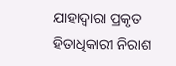ଯାହାଦ୍ୱାରା ପ୍ରକୃତ ହିତାଧିକାରୀ ନିରାଶ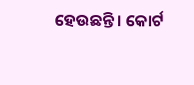ହେଉଛନ୍ତି । କୋର୍ଟ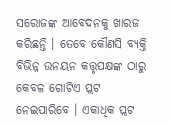ସରୋଜଙ୍କ ଆବେଦନକୁ ଖାରଜ କରିଛନ୍ତି । ତେବେ କୌଣସି ବ୍ୟକ୍ତି ବିଭିନ୍ନ ଉନୟନ କତ୍ତୃପକ୍ଷଙ୍କ ଠାରୁ କେବଳ ଗୋଟିଏ ପ୍ଲଟ ନେଇପାରିବେ । ଏକାଧିକ ପ୍ଲଟ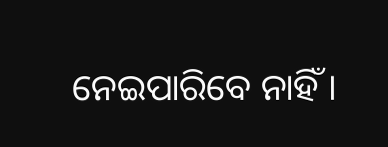ନେଇପାରିବେ ନାହିଁ ।